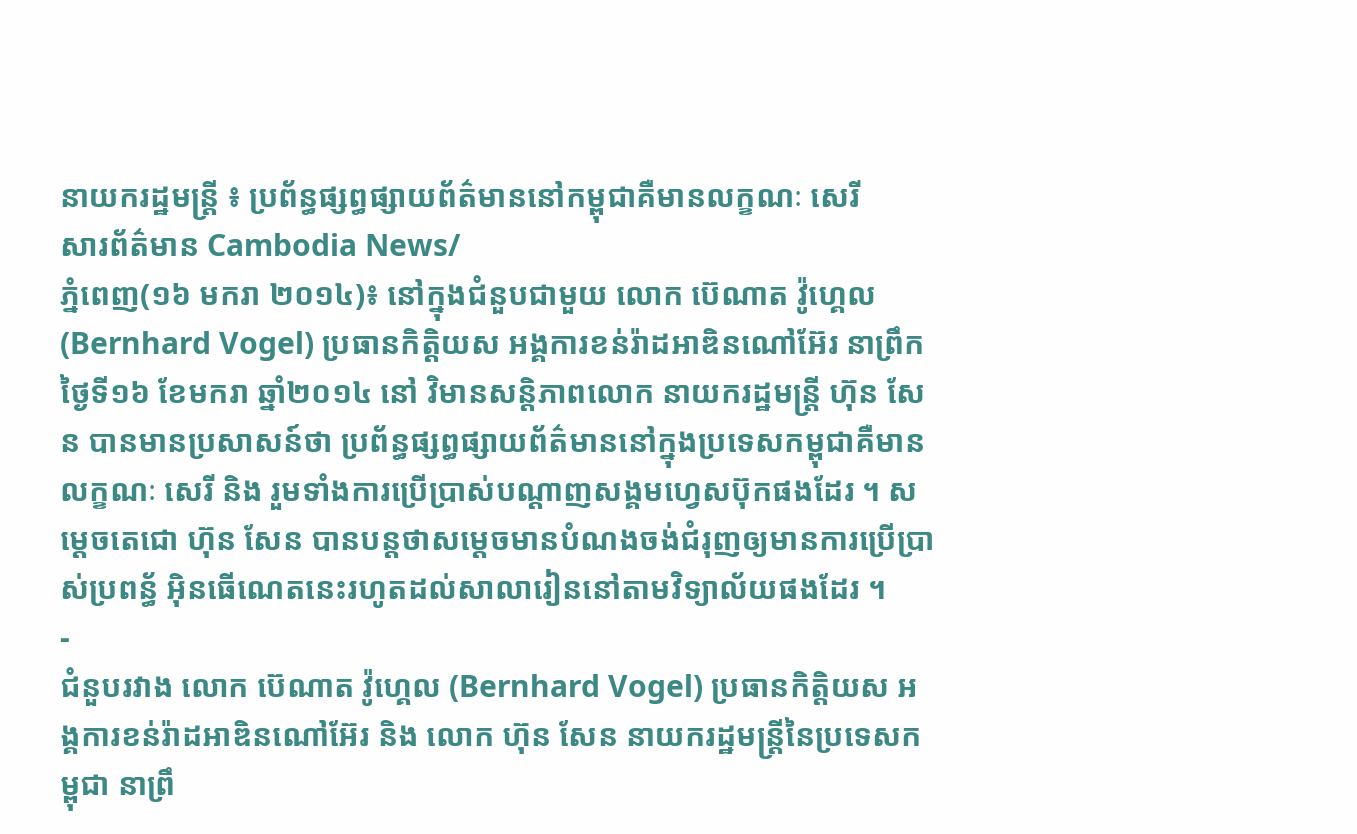នាយករដ្ឋមន្ត្រី ៖ ប្រព័ន្ធផ្សព្ធផ្សាយព័ត៌មាននៅកម្ពុជាគឺមានលក្ខណៈ សេរី
សារព័ត៌មាន Cambodia News/
ភ្នំពេញ(១៦ មករា ២០១៤)៖ នៅក្នុងជំនួបជាមួយ លោក ប៊េណាត វ៉ូហ្គេល (Bernhard Vogel) ប្រធានកិត្តិយស អង្គការខន់រ៉ាដអាឌិនណៅអ៊ែរ នាព្រឹកថ្ងៃទី១៦ ខែមករា ឆ្នាំ២០១៤ នៅ វិមានសន្តិភាពលោក នាយករដ្ឋមន្ត្រី ហ៊ុន សែន បានមានប្រសាសន៍ថា ប្រព័ន្ធផ្សព្ធផ្សាយព័ត៌មាននៅក្នុងប្រទេសកម្ពុជាគឺមានលក្ខណៈ សេរី និង រួមទាំងការប្រើប្រាស់បណ្តាញសង្គមហ្វេសប៊ុកផងដែរ ។ សម្តេចតេជោ ហ៊ុន សែន បានបន្តថាសម្តេចមានបំណងចង់ជំរុញឲ្យមានការប្រើប្រាស់ប្រពន្ធ័ អ៊ិនធើណេតនេះរហូតដល់សាលារៀននៅតាមវិទ្យាល័យផងដែរ ។
-
ជំនួបរវាង លោក ប៊េណាត វ៉ូហ្គេល (Bernhard Vogel) ប្រធានកិត្តិយស អង្គការខន់រ៉ាដអាឌិនណៅអ៊ែរ និង លោក ហ៊ុន សែន នាយករដ្ឋមន្ត្រីនៃប្រទេសកម្ពុជា នាព្រឹ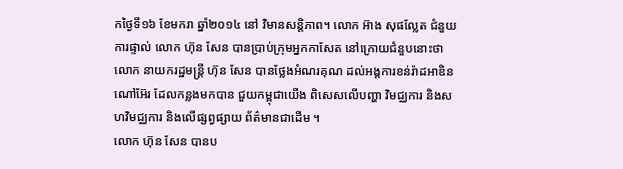កថ្ងៃទី១៦ ខែមករា ឆ្នាំ២០១៤ នៅ វិមានសន្តិភាព។ លោក អ៊ាង សុផល្លែត ជំនួយការផ្ទាល់ លោក ហ៊ុន សែន បានប្រាប់ក្រុមអ្នកកាសែត នៅក្រោយជំនួបនោះថា លោក នាយករដ្ឋមន្ត្រី ហ៊ុន សែន បានថ្លែងអំណរគុណ ដល់អង្គការខន់រ៉ាដអាឌិនណៅអ៊ែរ ដែលកន្លងមកបាន ជួយកម្ពុជាយើង ពិសេសលើបញ្ហា វិមជ្ឈការ និងសហវិមជ្ឈការ និងលើផ្សព្វផ្សាយ ព័ត៌មានជាដើម ។
លោក ហ៊ុន សែន បានប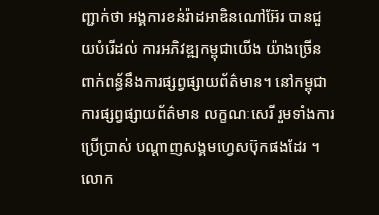ញ្ជាក់ថា អង្គការខន់រ៉ាដអាឌិនណៅអ៊ែរ បានជួយបំរើដល់ ការអភិវឌ្ឍកម្ពុជាយើង យ៉ាងច្រើន ពាក់ពន្ធ័នឹងការផ្សព្វផ្សាយព័ត៌មាន។ នៅកម្ពុជាការផ្សព្វផ្សាយព័ត៌មាន លក្ខណៈសេរី រួមទាំងការប្រើប្រាស់ បណ្តាញសង្គមហ្វេសប៊ុកផងដែរ ។
លោក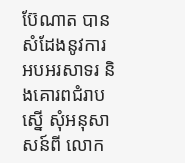ប៊ែណាត បានសំដែងនូវការ អបអរសាទរ និងគោរពជំរាបស្នើ សុំអនុសាសន៍ពី លោក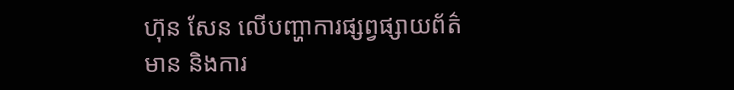ហ៊ុន សែន លើបញ្ហាការផ្សព្វផ្សាយព័ត៌មាន និងការ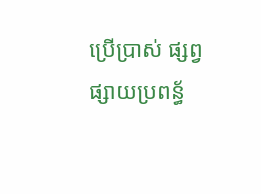ប្រើប្រាស់ ផ្សព្វផ្សាយប្រពន្ធ័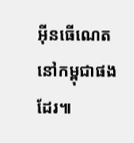អ៊ីនធើណេត នៅកម្ពុជាផងដែរ៕